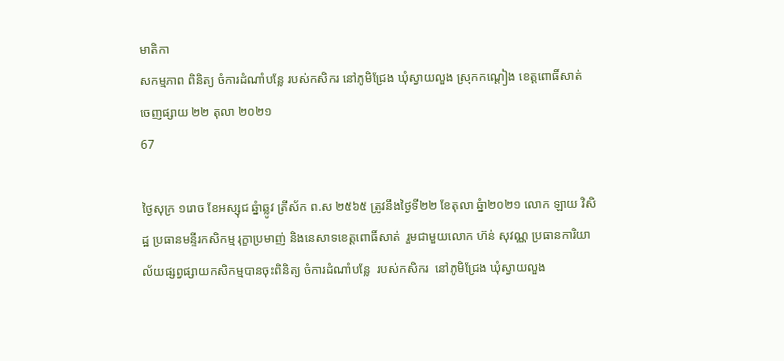មាតិកា
សកម្មភាព ពិនិត្យ ចំការដំណាំបន្លែ របស់កសិករ នៅភូមិជ្រែង ឃុំស្វាយលួង ស្រុកកណ្តៀង ខេត្តពោធិ៍សាត់
ចេញផ្សាយ ២២ តុលា ២០២១
67

ថ្ងៃសុក្រ ១រោច ខែអស្សុជ ឆ្នំាឆ្លូវ ត្រីស័ក ព.ស ២៥៦៥ ត្រូវនឹងថ្ងៃទី២២ ខែតុលា ឆ្នំា២០២១ លោក ឡាយ វិសិដ្ឋ ប្រធានមន្ទីរកសិកម្ម រុក្ខាប្រមាញ់ និងនេសាទខេត្តពោធិ៍សាត់  រួមជាមួយលោក ហ៊ន់ សុវណ្ណ ប្រធានការិយាល័យផ្សព្វផ្សាយកសិកម្មបានចុះពិនិត្យ ចំការដំណាំបន្លែ  របស់កសិករ  នៅភូមិជ្រែង ឃុំស្វាយលួង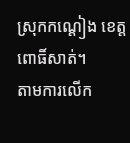ស្រុកកណ្តៀង ខេត្តពោធិ៍សាត់។
តាមការលើក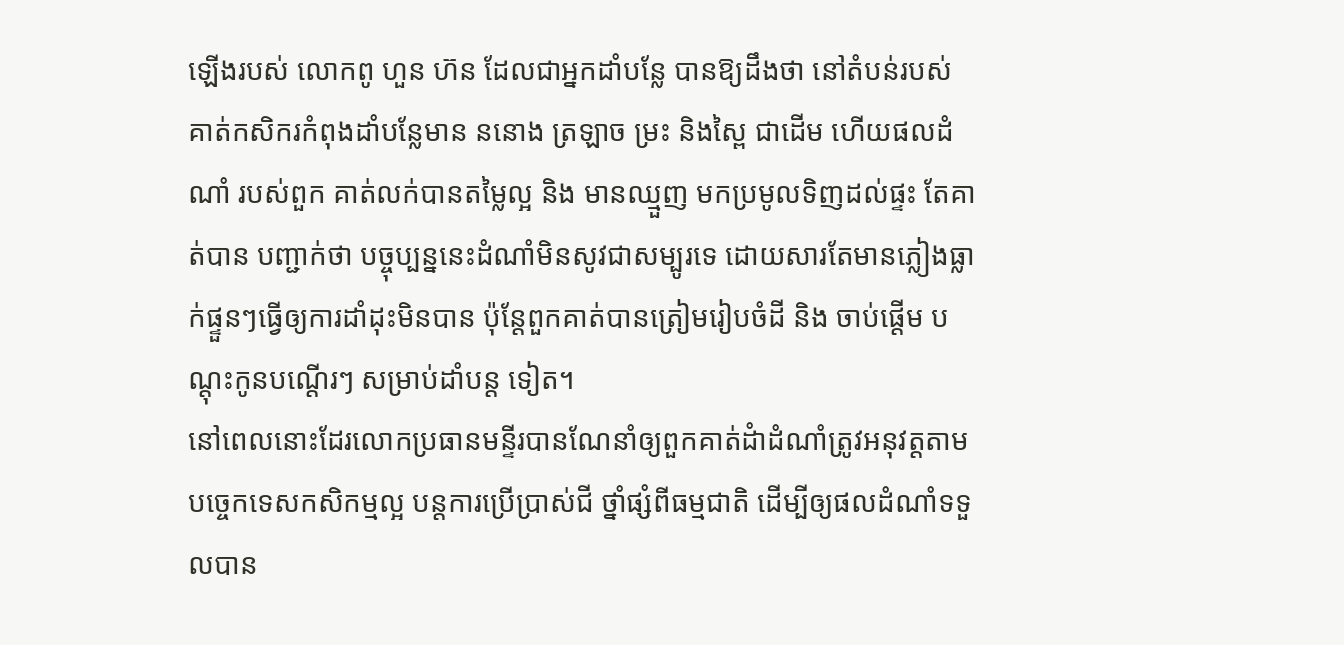ឡើងរបស់ លោកពូ ហួន ហ៊ន ដែលជាអ្នកដាំបន្លែ បានឱ្យដឹងថា នៅតំបន់របស់ គាត់កសិករកំពុងដាំបន្លែមាន ននោង ត្រឡាច ម្រះ និងស្ពៃ ជាដើម ហើយផលដំណាំ របស់ពួក គាត់លក់បានតម្លៃល្អ និង មានឈ្មួញ មកប្រមូលទិញដល់ផ្ទះ តែគាត់បាន បញ្ជាក់ថា បច្ចុប្បន្ននេះដំណាំមិនសូវជាសម្បូរទេ ដោយសារតែមានភ្លៀងធ្លាក់ផ្ទួនៗធ្វើឲ្យការដាំដុះមិនបាន ប៉ុន្តែពួកគាត់បានត្រៀមរៀបចំដី និង ចាប់ផ្តើម បណ្តុះកូនបណ្តើរៗ សម្រាប់ដាំបន្ត ទៀត។
នៅពេលនោះដែរលោកប្រធានមន្ទីរបានណែនាំឲ្យពួកគាត់ដំាដំណាំត្រូវអនុវត្តតាមបច្ចេកទេសកសិកម្មល្អ បន្តការប្រើប្រាស់ជី ថ្នាំផ្សំពីធម្មជាតិ ដើម្បីឲ្យផលដំណាំទទួលបាន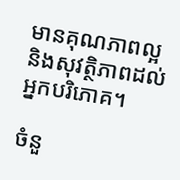មានគុណភាពល្អ និងសុវត្ថិភាពដល់អ្នកបរិភោគ។

ចំនួ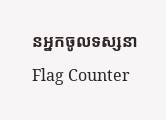នអ្នកចូលទស្សនា
Flag Counter